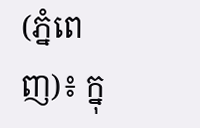(ភ្នំពេញ)៖ ក្នុ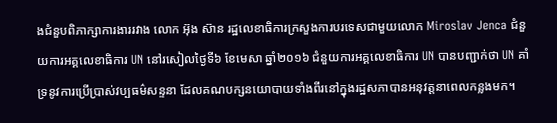ងជំនួបពិភាក្សាការងាររវាង លោក អ៊ុង ស៊ាន រដ្ឋលេខាធិការក្រសួងការបរទេសជាមួយលោក Miroslav Jenca ជំនួយការអគ្គលេខាធិការ UN នៅរសៀលថ្ងៃទី៦ ខែមេសា ឆ្នាំ២០១៦ ជំនួយការអគ្គលេខាធិការ UN បានបញ្ជាក់ថា UN គាំទ្រនូវការប្រើប្រាស់វប្បធម៌សន្ទនា ដែលគណបក្សនយោបាយទាំងពីរនៅក្នុងរដ្ឋសភាបានអនុវត្តនាពេលកន្លងមក។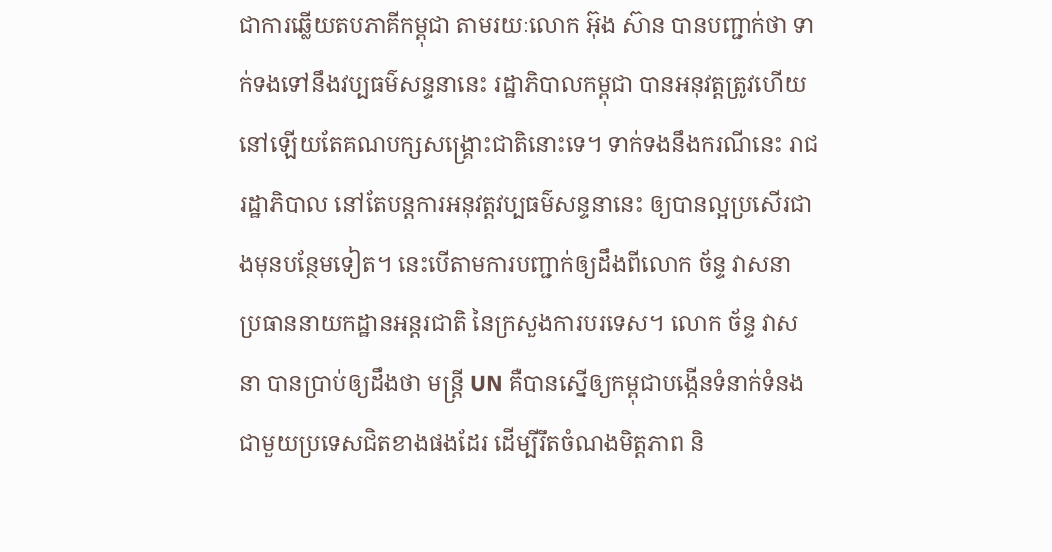ជាការឆ្លើយតបភាគីកម្ពុជា តាមរយៈលោក អ៊ុង ស៊ាន បានបញ្ជាក់ថា ទាក់ទងទៅនឹងវប្បធម៌សន្ទនានេះ រដ្ឋាភិបាលកម្ពុជា បានអនុវត្តត្រូវហើយ នៅឡើយតែគណបក្សសង្រ្គោះជាតិនោះទេ។ ទាក់ទងនឹងករណីនេះ រាជរដ្ឋាភិបាល នៅតែបន្តការអនុវត្តវប្បធម៌សន្ទនានេះ ឲ្យបានល្អប្រសើរជាងមុនបន្ថែមទៀត។ នេះបើតាមការបញ្ជាក់ឲ្យដឹងពីលោក ច័ន្ទ វាសនា ប្រធាននាយកដ្ឋានអន្តរជាតិ នៃក្រសួងការបរទេស។ លោក ច័ន្ទ វាសនា បានប្រាប់ឲ្យដឹងថា មន្ត្រី UN គឺបានស្នើឲ្យកម្ពុជាបង្កើនទំនាក់ទំនង ជាមួយប្រទេសជិតខាងផងដែរ ដើម្បីរឹតចំណងមិត្តភាព និ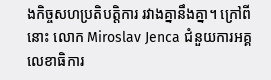ងកិច្ចសហប្រតិបត្តិការ រវាងគ្នានឹងគ្នា។ ក្រៅពីនោះ លោក Miroslav Jenca ជំនួយការអគ្គលេខាធិការ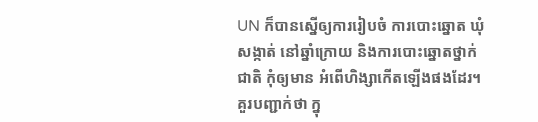UN ក៏បានស្នើឲ្យការរៀបចំ ការបោះឆ្នោត ឃុំសង្កាត់ នៅឆ្នាំក្រោយ និងការបោះឆ្នោតថ្នាក់ជាតិ កុំឲ្យមាន អំពើហិង្សាកើតឡើងផងដែរ។
គួរបញ្ជាក់ថា ក្នុ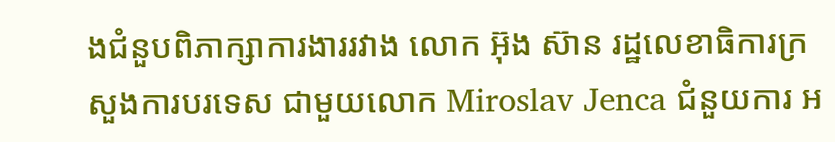ងជំនួបពិភាក្សាការងាររវាង លោក អ៊ុង ស៊ាន រដ្ឋលេខាធិការក្រសួងការបរទេស ជាមួយលោក Miroslav Jenca ជំនួយការ អ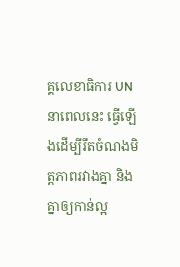គ្គលេខាធិការ UNនាពេលនេះ ធ្វើឡើងដើម្បីរឹតចំណងមិត្តភាពរវាងគ្នា និងគ្នាឲ្យកាន់ល្អ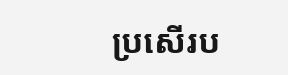ប្រសើរប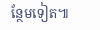ន្ថែមទៀត៕